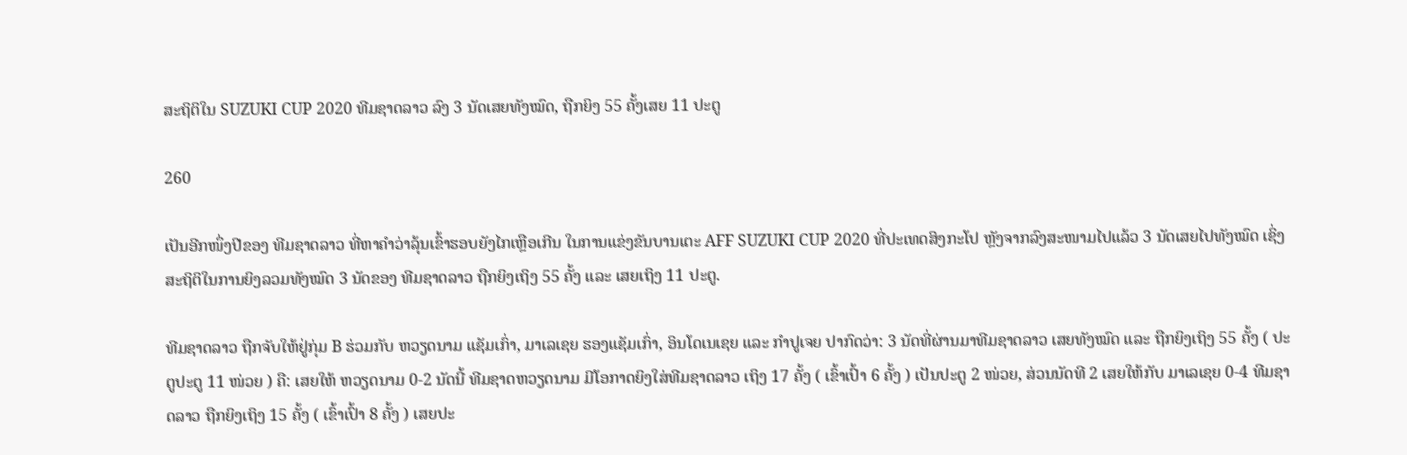ສະຖິຕິໃນ SUZUKI CUP 2020 ທີມຊາດລາວ ລົງ 3 ນັດເສຍທັງໝົດ, ຖືກຍິງ 55 ຄັ້ງເສຍ 11 ປະຕູ

260

ເປັນອີກໜຶ່ງປີຂອງ ທີມຊາດລາວ ທີ່ຫາຄໍາວ່າລຸ້ນເຂົ້າຮອບຍັງໄກເຫຼືອເກີນ ໃນການແຂ່ງຂັນບານເຕະ AFF SUZUKI CUP 2020 ທີ່ປະເທດສິງກະໂປ ຫຼັງຈາກລົງສະໜາມໄປແລ້ວ 3 ນັດເສຍໄປທັງໝົດ ເຊິ່ງສະຖິຕິໃນການຍິງລວມທັງໝົດ 3 ນັດຂອງ ທີມຊາດລາວ ຖືກຍິງເຖິງ 55 ຄັ້ງ ແລະ ເສຍເຖິງ 11 ປະຕູ.

ທີມຊາດລາວ ຖືກຈັບໃຫ້ຢູ່ກຸ່ມ B ຮ່ວມກັບ ຫວຽດນາມ ແຊັມເກົ່າ, ມາເລເຊຍ ຮອງແຊັມເກົ່າ, ອິນໂດເນເຊຍ ແລະ ກໍາປູເຈຍ ປາກົດວ່າ: 3 ນັດທີ່ຜ່ານມາທີມຊາດລາວ ເສຍທັງໝົດ ແລະ ຖືກຍິງເຖິງ 55 ຄັ້ງ ( ປະຕູປະຕູ 11 ໜ່ວຍ ) ຄື: ເສຍໃຫ້ ຫວຽດນາມ 0-2 ນັດນີ້ ທີມຊາດຫວຽດນາມ ມີໂອກາດຍິງໃສ່ທີມຊາດລາວ ເຖິງ 17 ຄັ້ງ ( ເຂົ້າເປົ້າ 6 ຄັ້ງ ) ເປັນປະຕູ 2 ໜ່ວຍ, ສ່ວນນັດທີ 2 ເສຍໃຫ້ກັບ ມາເລເຊຍ 0-4 ທີມຊາດລາວ ຖືກຍິງເຖິງ 15 ຄັ້ງ ( ເຂົ້າເປົ້າ 8 ຄັ້ງ ) ເສຍປະ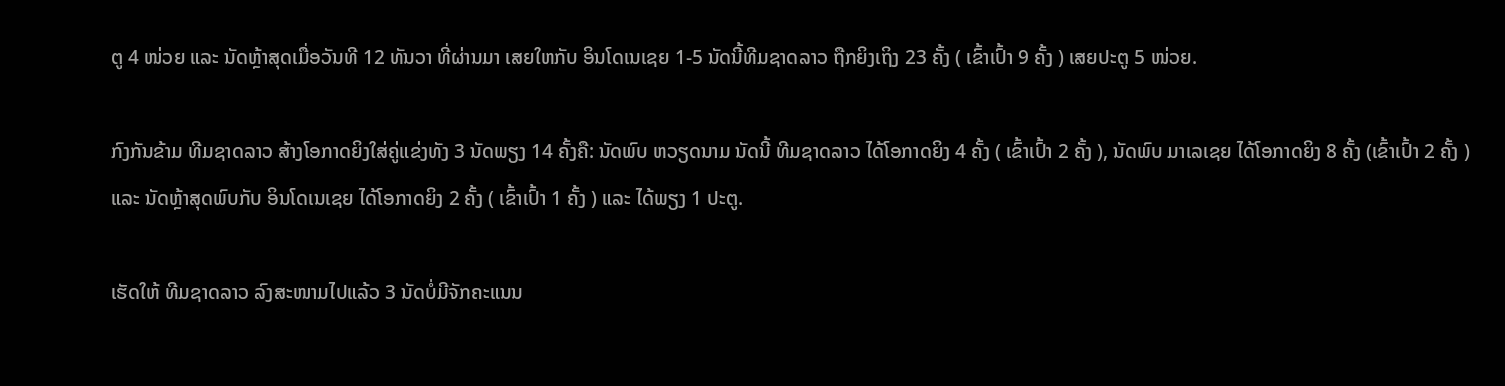ຕູ 4 ໜ່ວຍ ແລະ ນັດຫຼ້າສຸດເມື່ອວັນທີ 12 ທັນວາ ທີ່ຜ່ານມາ ເສຍໃຫກັບ ອິນໂດເນເຊຍ 1-5 ນັດນີ້ທີມຊາດລາວ ຖືກຍິງເຖິງ 23 ຄັ້ງ ( ເຂົ້າເປົ້າ 9 ຄັ້ງ ) ເສຍປະຕູ 5 ໜ່ວຍ.

ກົງກັນຂ້າມ ທີມຊາດລາວ ສ້າງໂອກາດຍິງໃສ່ຄູ່ແຂ່ງທັງ 3 ນັດພຽງ 14 ຄັ້ງຄື: ນັດພົບ ຫວຽດນາມ ນັດນີ້ ທີມຊາດລາວ ໄດ້ໂອກາດຍິງ 4 ຄັ້ງ ( ເຂົ້າເປົ້າ 2 ຄັ້ງ ), ນັດພົບ ມາເລເຊຍ ໄດ້ໂອກາດຍິງ 8 ຄັ້ງ (ເຂົ້າເປົ້າ 2 ຄັ້ງ ) ແລະ ນັດຫຼ້າສຸດພົບກັບ ອິນໂດເນເຊຍ ໄດ້ໂອກາດຍິງ 2 ຄັ້ງ ( ເຂົ້າເປົ້າ 1 ຄັ້ງ ) ແລະ ໄດ້ພຽງ 1 ປະຕູ.

ເຮັດໃຫ້ ທີມຊາດລາວ ລົງສະໜາມໄປແລ້ວ 3 ນັດບໍ່ມີຈັກຄະແນນ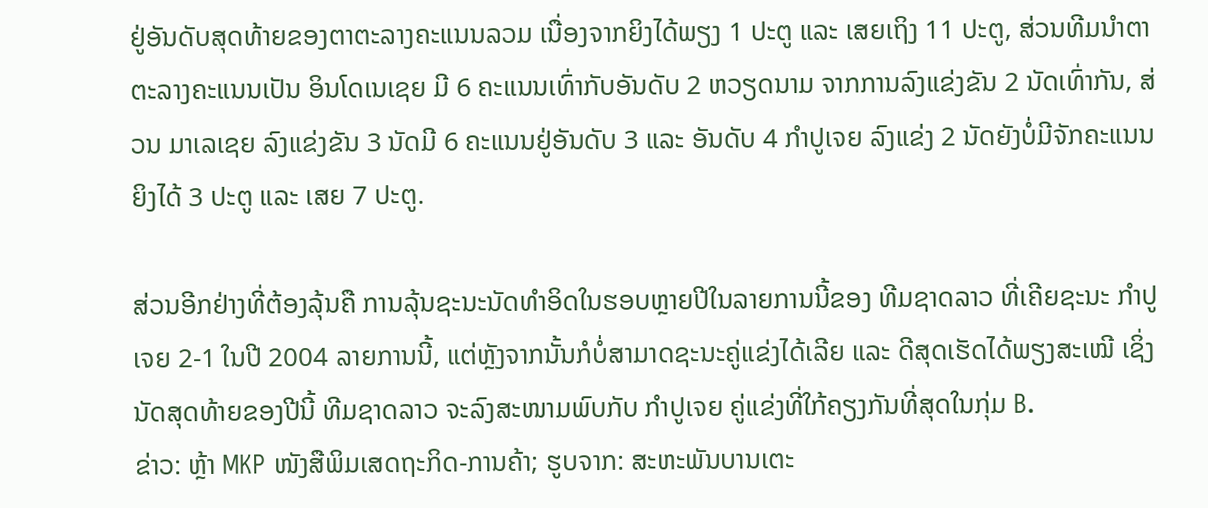ຢູ່ອັນດັບສຸດທ້າຍຂອງຕາຕະລາງຄະແນນລວມ ເນື່ອງຈາກຍິງໄດ້ພຽງ 1 ປະຕູ ແລະ ເສຍເຖິງ 11 ປະຕູ, ສ່ວນທີມນໍາຕາຕະລາງຄະແນນເປັນ ອິນໂດເນເຊຍ ມີ 6 ຄະແນນເທົ່າກັບອັນດັບ 2 ຫວຽດນາມ ຈາກການລົງແຂ່ງຂັນ 2 ນັດເທົ່າກັນ, ສ່ວນ ມາເລເຊຍ ລົງແຂ່ງຂັນ 3 ນັດມີ 6 ຄະແນນຢູ່ອັນດັບ 3 ແລະ ອັນດັບ 4 ກໍາປູເຈຍ ລົງແຂ່ງ 2 ນັດຍັງບໍ່ມີຈັກຄະແນນ ຍິງໄດ້ 3 ປະຕູ ແລະ ເສຍ 7 ປະຕູ.

ສ່ວນອີກຢ່າງທີ່ຕ້ອງລຸ້ນຄື ການລຸ້ນຊະນະນັດທໍາອິດໃນຮອບຫຼາຍປີໃນລາຍການນີ້ຂອງ ທີມຊາດລາວ ທີ່ເຄີຍຊະນະ ກໍາປູເຈຍ 2-1 ໃນປີ 2004 ລາຍການນີ້, ແຕ່ຫຼັງຈາກນັ້ນກໍບໍ່ສາມາດຊະນະຄູ່ແຂ່ງໄດ້ເລີຍ ແລະ ດີສຸດເຮັດໄດ້ພຽງສະເໝີ ເຊິ່ງນັດສຸດທ້າຍຂອງປີນີ້ ທີມຊາດລາວ ຈະລົງສະໜາມພົບກັບ ກໍາປູເຈຍ ຄູ່ແຂ່ງທີ່ໃກ້ຄຽງກັນທີ່ສຸດໃນກຸ່ມ B.
ຂ່າວ: ຫຼ້າ MKP ໜັງສືພິມເສດຖະກິດ-ການຄ້າ; ຮູບຈາກ: ສະຫະພັນບານເຕະ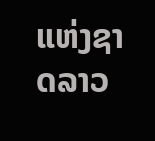ແຫ່ງຊາດລາວ